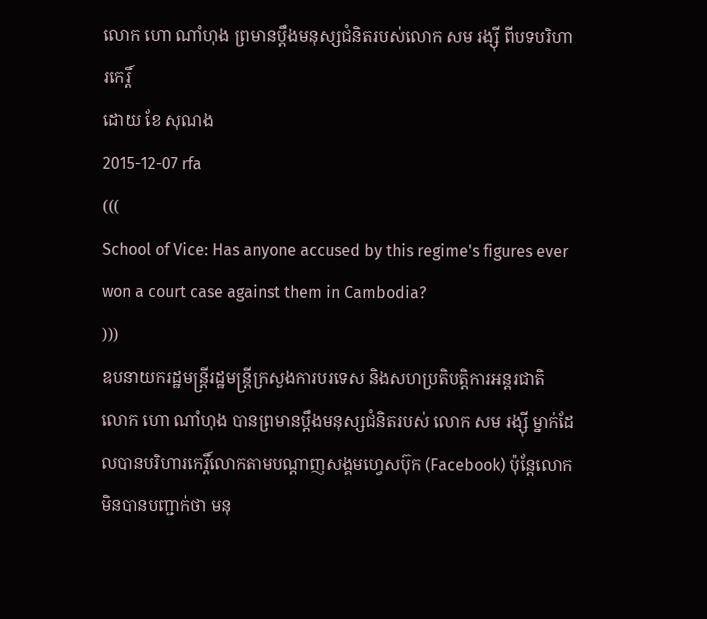លោក ហោ ណាំហុង ព្រមានប្ដឹងមនុស្សជំនិតរបស់លោក សម រង្ស៊ី ពីបទបរិហារកេរ្តិ៍
ដោយ ខែ សុណង
2015-12-07 rfa
(((
School of Vice: Has anyone accused by this regime's figures ever won a court case against them in Cambodia?
)))
ឧបនាយករដ្ឋមន្ត្រីរដ្ឋមន្ត្រីក្រសួងការបរទេស និងសហប្រតិបត្តិការអន្តរជាតិ លោក ហោ ណាំហុង បានព្រមានប្ដឹងមនុស្សជំនិតរបស់ លោក សម រង្ស៊ី ម្នាក់ដែលបានបរិហារកេរ្តិ៍លោកតាមបណ្ដាញសង្គមហ្វេសប៊ុក (Facebook) ប៉ុន្តែលោកមិនបានបញ្ជាក់ថា មនុ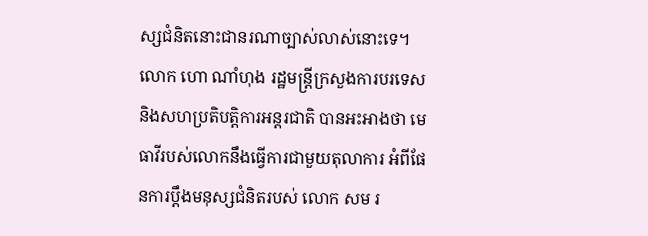ស្សជំនិតនោះជានរណាច្បាស់លាស់នោះទេ។
លោក ហោ ណាំហុង រដ្ឋមន្ត្រីក្រសួងការបរទេស និងសហប្រតិបត្តិការអន្តរជាតិ បានអះអាងថា មេធាវីរបស់លោកនឹងធ្វើការជាមួយតុលាការ អំពីផែនការប្ដឹងមនុស្សជំនិតរបស់ លោក សម រ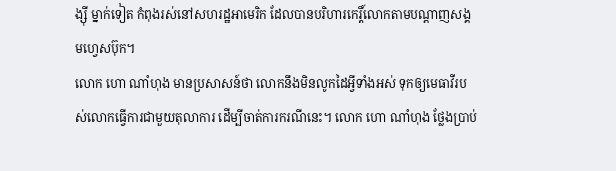ង្ស៊ី ម្នាក់ទៀត កំពុងរស់នៅសហរដ្ឋអាមេរិក ដែលបានបរិហារកេរ្តិ៍លោកតាមបណ្ដាញសង្គមហ្វេសប៊ុក។
លោក ហោ ណាំហុង មានប្រសាសន៍ថា លោកនឹងមិនលូកដៃអ្វីទាំងអស់ ទុកឲ្យមេធាវីរបស់លោកធ្វើការជាមួយតុលាការ ដើម្បីចាត់ការករណីនេះ។ លោក ហោ ណាំហុង ថ្លែងប្រាប់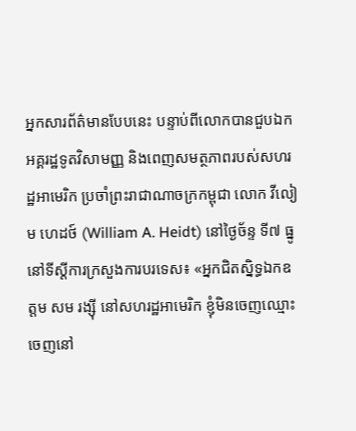អ្នកសារព័ត៌មានបែបនេះ បន្ទាប់ពីលោកបានជួបឯកអគ្គរដ្ឋទូតវិសាមញ្ញ និងពេញសមត្ថភាពរបស់សហរដ្ឋអាមេរិក ប្រចាំព្រះរាជាណាចក្រកម្ពុជា លោក វីលៀម ហេដថ៍ (William A. Heidt) នៅថ្ងៃច័ន្ទ ទី៧ ធ្នូ នៅទីស្ដីការក្រសួងការបរទេស៖ «អ្នកជិតស្និទ្ធឯកឧត្ដម សម រង្ស៊ី នៅសហរដ្ឋអាមេរិក ខ្ញុំមិនចេញឈ្មោះចេញនៅ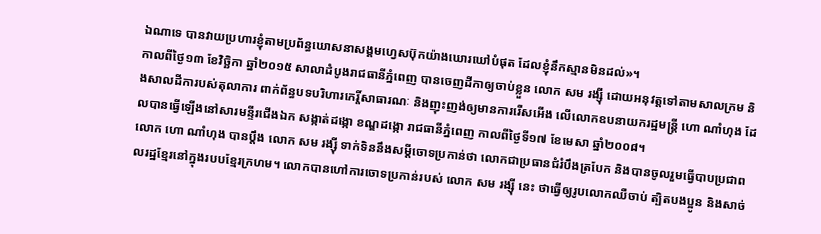ឯណាទេ បានវាយប្រហារខ្ញុំតាមប្រព័ន្ធឃោសនាសង្គមហ្វេសប៊ុកយ៉ាងឃោរឃៅបំផុត ដែលខ្ញុំនឹកស្មានមិនដល់»។
កាលពីថ្ងៃ១៣ ខែវិច្ឆិកា ឆ្នាំ២០១៥ សាលាដំបូងរាជធានីភ្នំពេញ បានចេញដីកាឲ្យចាប់ខ្លួន លោក សម រង្ស៊ី ដោយអនុវត្តទៅតាមសាលក្រម និងសាលដីការបស់តុលាការ ពាក់ព័ន្ធបទបរិហារកេរ្តិ៍សាធារណៈ និងញុះញង់ឲ្យមានការរើសអើង លើលោកឧបនាយករដ្ឋមន្ត្រី ហោ ណាំហុង ដែលបានធ្វើឡើងនៅសារមន្ទីរជើងឯក សង្កាត់ដង្កោ ខណ្ឌដង្កោ រាជធានីភ្នំពេញ កាលពីថ្ងៃទី១៧ ខែមេសា ឆ្នាំ២០០៨។
លោក ហោ ណាំហុង បានប្ដឹង លោក សម រង្ស៊ី ទាក់ទិននឹងសម្ដីចោទប្រកាន់ថា លោកជាប្រធានជំរំបឹងត្របែក និងបានចូលរួមធ្វើបាបប្រជាពលរដ្ឋខ្មែរនៅក្នុងរបបខ្មែរក្រហម។ លោកបានហៅការចោទប្រកាន់របស់ លោក សម រង្ស៊ី នេះ ថាធ្វើឲ្យរូបលោកឈឺចាប់ ត្បិតបងប្អូន និងសាច់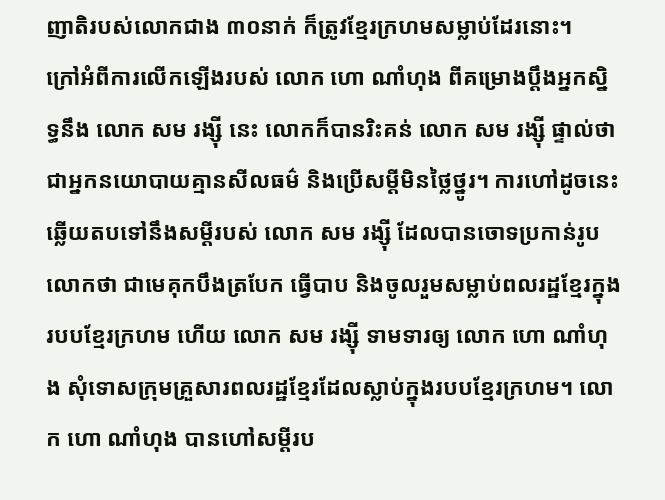ញាតិរបស់លោកជាង ៣០នាក់ ក៏ត្រូវខ្មែរក្រហមសម្លាប់ដែរនោះ។
ក្រៅអំពីការលើកឡើងរបស់ លោក ហោ ណាំហុង ពីគម្រោងប្ដឹងអ្នកស្និទ្ធនឹង លោក សម រង្ស៊ី នេះ លោកក៏បានរិះគន់ លោក សម រង្ស៊ី ផ្ទាល់ថាជាអ្នកនយោបាយគ្មានសីលធម៌ និងប្រើសម្ដីមិនថ្លៃថ្នូរ។ ការហៅដូចនេះ ឆ្លើយតបទៅនឹងសម្ដីរបស់ លោក សម រង្ស៊ី ដែលបានចោទប្រកាន់រូបលោកថា ជាមេគុកបឹងត្របែក ធ្វើបាប និងចូលរួមសម្លាប់ពលរដ្ឋខ្មែរក្នុងរបបខ្មែរក្រហម ហើយ លោក សម រង្ស៊ី ទាមទារឲ្យ លោក ហោ ណាំហុង សុំទោសក្រុមគ្រួសារពលរដ្ឋខ្មែរដែលស្លាប់ក្នុងរបបខ្មែរក្រហម។ លោក ហោ ណាំហុង បានហៅសម្ដីរប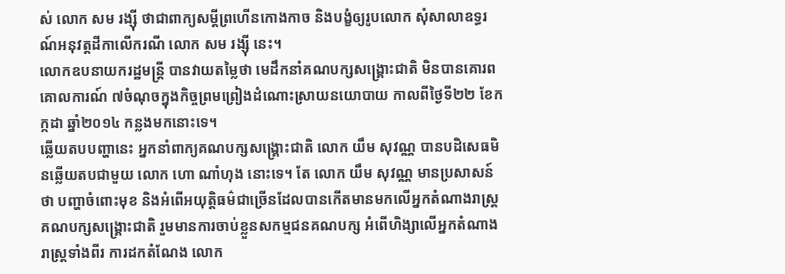ស់ លោក សម រង្ស៊ី ថាជាពាក្យសម្ដីព្រហើនកោងកាច និងបង្ខំឲ្យរូបលោក សុំសាលាឧទ្ធរណ៍អនុវត្តដីកាលើករណី លោក សម រង្ស៊ី នេះ។
លោកឧបនាយករដ្ឋមន្ត្រី បានវាយតម្លៃថា មេដឹកនាំគណបក្សសង្គ្រោះជាតិ មិនបានគោរពគោលការណ៍ ៧ចំណុចក្នុងកិច្ចព្រមព្រៀងដំណោះស្រាយនយោបាយ កាលពីថ្ងៃទី២២ ខែកក្កដា ឆ្នាំ២០១៤ កន្លងមកនោះទេ។
ឆ្លើយតបបញ្ហានេះ អ្នកនាំពាក្យគណបក្សសង្គ្រោះជាតិ លោក យឹម សុវណ្ណ បានបដិសេធមិនឆ្លើយតបជាមួយ លោក ហោ ណាំហុង នោះទេ។ តែ លោក យឹម សុវណ្ណ មានប្រសាសន៍ថា បញ្ហាចំពោះមុខ និងអំពើអយុត្តិធម៌ជាច្រើនដែលបានកើតមានមកលើអ្នកតំណាងរាស្ត្រគណបក្សសង្គ្រោះជាតិ រួមមានការចាប់ខ្លួនសកម្មជនគណបក្ស អំពើហិង្សាលើអ្នកតំណាងរាស្ត្រទាំងពីរ ការដកតំណែង លោក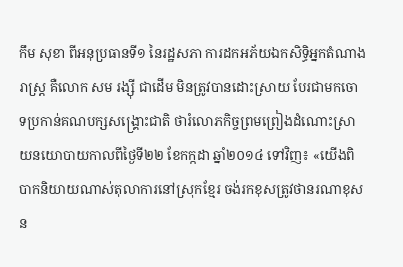កឹម សុខា ពីអនុប្រធានទី១ នៃរដ្ឋសភា ការដកអភ័យឯកសិទ្ធិអ្នកតំណាងរាស្ត្រ គឺលោក សម រង្ស៊ី ជាដើម មិនត្រូវបានដោះស្រាយ បែរជាមកចោទប្រកាន់គណបក្សសង្គ្រោះជាតិ ថារំលោភកិច្ចព្រមព្រៀងដំណោះស្រាយនយោបាយកាលពីថ្ងៃទី២២ ខែកក្កដា ឆ្នាំ២០១៤ ទៅវិញ៖ «យើងពិបាកនិយាយណាស់តុលាការនៅស្រុកខ្មែរ ចង់រកខុសត្រូវថានរណាខុសន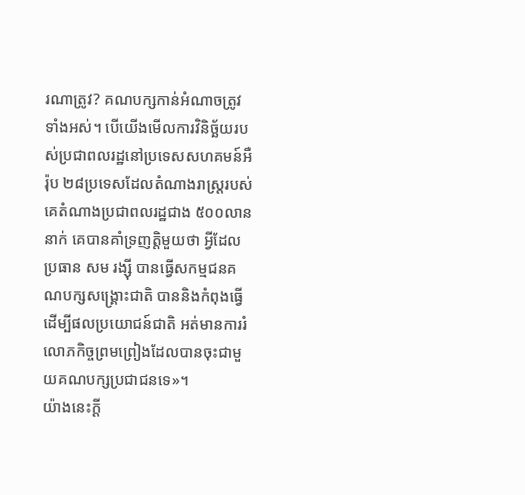រណាត្រូវ? គណបក្សកាន់អំណាចត្រូវទាំងអស់។ បើយើងមើលការវិនិច្ឆ័យរបស់ប្រជាពលរដ្ឋនៅប្រទេសសហគមន៍អឺរ៉ុប ២៨ប្រទេសដែលតំណាងរាស្ត្ររបស់គេតំណាងប្រជាពលរដ្ឋជាង ៥០០លាននាក់ គេបានគាំទ្រញត្តិមួយថា អ្វីដែលប្រធាន សម រង្ស៊ី បានធ្វើសកម្មជនគណបក្សសង្គ្រោះជាតិ បាននិងកំពុងធ្វើដើម្បីផលប្រយោជន៍ជាតិ អត់មានការរំលោភកិច្ចព្រមព្រៀងដែលបានចុះជាមួយគណបក្សប្រជាជនទេ»។
យ៉ាងនេះក្ដី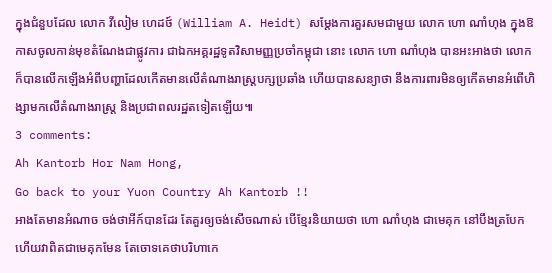ក្នុងជំនួបដែល លោក វីលៀម ហេដថ៍ (William A. Heidt) សម្ដែងការគួរសមជាមួយ លោក ហោ ណាំហុង ក្នុងឱកាសចូលកាន់មុខតំណែងជាផ្លូវការ ជាឯកអគ្គរដ្ឋទូតវិសាមញ្ញប្រចាំកម្ពុជា នោះ លោក ហោ ណាំហុង បានអះអាងថា លោកក៏បានលើកឡើងអំពីបញ្ហាដែលកើតមានលើតំណាងរាស្ត្របក្សប្រឆាំង ហើយបានសន្យាថា នឹងការពារមិនឲ្យកើតមានអំពើហិង្សាមកលើតំណាងរាស្ត្រ និងប្រជាពលរដ្ឋតទៀតឡើយ៕
3 comments:
Ah Kantorb Hor Nam Hong,
Go back to your Yuon Country Ah Kantorb !!
អាងតែមានអំណាច ចង់ថាអីក៍បានដែរ តែគួរឲ្យចង់សើចណាស់ បើខ្មែរនិយាយថា ហោ ណាំហុង ជាមេគុក នៅបឹងត្របែក ហើយវាពិតជាមេគុកមែន តែចោទគេថាបរិហាកេ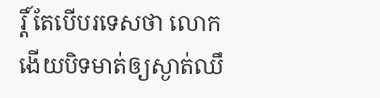រ្តិ៍ តែបើបរទេសថា លោកងើយបិទមាត់ឲ្យស្ងាត់ឈឹ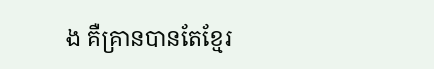ង គឺគ្រានបានតែខ្មែរ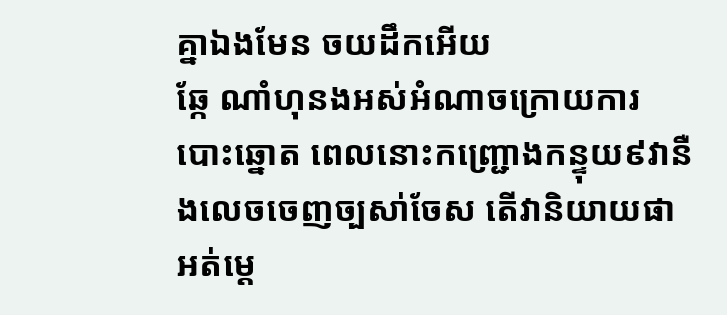គ្នាឯងមែន ចយដឹកអើយ
ឆ្កែ ណាំហុនងអស់អំណាចក្រោយការបោះឆ្នោត ពេលនោះកញ្ជ្រោងកន្ទុយ៩វានឺងលេចចេញច្បសា់ចែស តើវានិយាយផាអត់ម្ដេ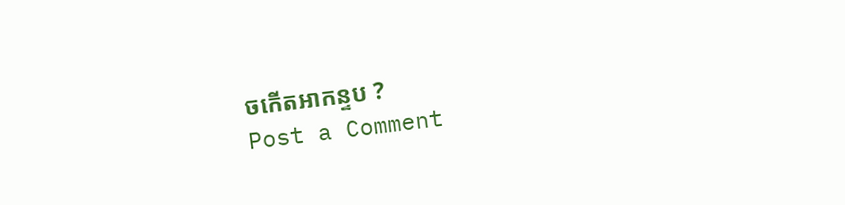ចកើតអាកន្ទប ?
Post a Comment